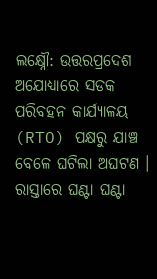ଲକ୍ଷ୍ନୌ: ଉତ୍ତରପ୍ରଦେଶ ଅଯୋଧ୍ୟାରେ ସଡକ ପରିବହନ କାର୍ଯ୍ୟାଳୟ (RTO) ପକ୍ଷରୁ ଯାଞ୍ଚ ବେଳେ ଘଟିଲା ଅଘଟଣ । ରାସ୍ତାରେ ଘଣ୍ଟା ଘଣ୍ଟା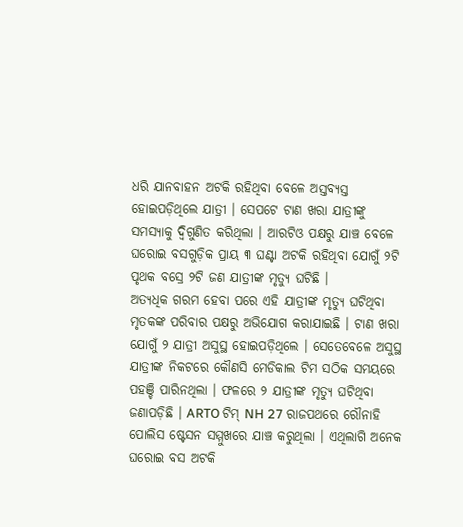ଧରି ଯାନବାହନ ଅଟକି ରହିଥିବା ବେଳେ ଅସ୍ତବ୍ୟସ୍ତ ହୋଇପଡ଼ିଥିଲେ ଯାତ୍ରୀ । ସେପଟେ ଟାଣ ଖରା ଯାତ୍ରୀଙ୍କୁ ସମସ୍ୟାକୁ ଦ୍ବିଗୁଣିତ କରିଥିଲା । ଆରଟିଓ ପକ୍ଷରୁ ଯାଞ୍ଚ ବେଳେ ଘରୋଇ ବସଗୁଡ଼ିକ ପ୍ରାୟ ୩ ଘଣ୍ଟା ଅଟକି ରହିଥିବା ଯୋଗୁଁ ୨ଟି ପୃଥକ ବସ୍ରେ ୨ଟି ଜଣ ଯାତ୍ରୀଙ୍କ ମୃତ୍ୟୁ ଘଟିଛି ।
ଅତ୍ୟଧିକ ଗରମ ହେବା ପରେ ଏହି ଯାତ୍ରୀଙ୍କ ମୃତ୍ୟୁ ଘଟିଥିବା ମୃତକଙ୍କ ପରିବାର ପକ୍ଷରୁ ଅଭିଯୋଗ କରାଯାଇଛି । ଟାଣ ଖରା ଯୋଗୁଁ ୨ ଯାତ୍ରୀ ଅସୁସ୍ଥ ହୋଇପଡ଼ିଥିଲେ । ସେତେବେଳେ ଅସୁସ୍ଥ ଯାତ୍ରୀଙ୍କ ନିକଟରେ କୌଣସି ମେଡିକାଲ ଟିମ ସଠିକ ସମୟରେ ପହଞ୍ଚି ପାରିନଥିଲା । ଫଳରେ ୨ ଯାତ୍ରୀଙ୍କ ମୃତ୍ୟୁ ଘଟିଥିବା ଜଣାପଡ଼ିଛି । ARTO ଟିମ୍ NH 27 ରାଜପଥରେ ରୌନାହି ପୋଲିସ ଷ୍ଟେସନ ସମ୍ମୁଖରେ ଯାଞ୍ଚ କରୁଥିଲା । ଏଥିଲାଗି ଅନେକ ଘରୋଇ ବସ ଅଟକି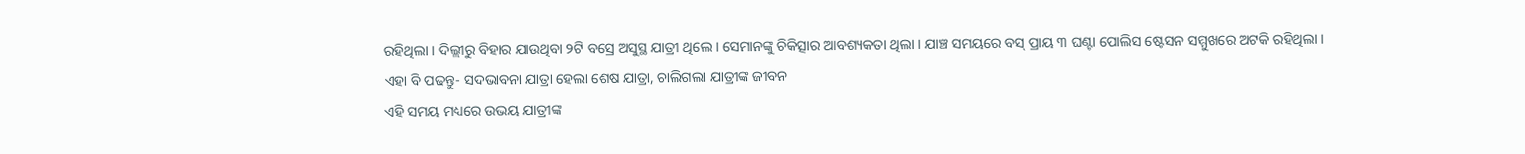ରହିଥିଲା । ଦିଲ୍ଲୀରୁ ବିହାର ଯାଉଥିବା ୨ଟି ବସ୍ରେ ଅସୁସ୍ଥ ଯାତ୍ରୀ ଥିଲେ । ସେମାନଙ୍କୁ ଚିକିତ୍ସାର ଆବଶ୍ୟକତା ଥିଲା । ଯାଞ୍ଚ ସମୟରେ ବସ୍ ପ୍ରାୟ ୩ ଘଣ୍ଟା ପୋଲିସ ଷ୍ଟେସନ ସମ୍ମୁଖରେ ଅଟକି ରହିଥିଲା ।
ଏହା ବି ପଢନ୍ତୁ- ସଦଭାବନା ଯାତ୍ରା ହେଲା ଶେଷ ଯାତ୍ରା, ଚାଲିଗଲା ଯାତ୍ରୀଙ୍କ ଜୀବନ
ଏହି ସମୟ ମଧ୍ୟରେ ଉଭୟ ଯାତ୍ରୀଙ୍କ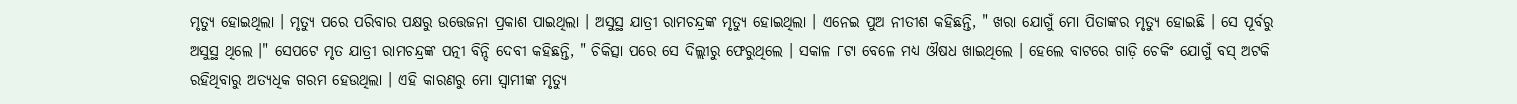ମୃତ୍ୟୁ ହୋଇଥିଲା । ମୃତ୍ୟୁ ପରେ ପରିବାର ପକ୍ଷରୁ ଉତ୍ତେଜନା ପ୍ରକାଶ ପାଇଥିଲା । ଅସୁସ୍ଥ ଯାତ୍ରୀ ରାମଚନ୍ଦ୍ରଙ୍କ ମୃତ୍ୟୁ ହୋଇଥିଲା । ଏନେଇ ପୁଅ ନୀତୀଶ କହିଛନ୍ତି, " ଖରା ଯୋଗୁଁ ମୋ ପିତାଙ୍କର ମୃତ୍ୟୁ ହୋଇଛି । ସେ ପୂର୍ବରୁ ଅସୁସ୍ଥ ଥିଲେ ।" ସେପଟେ ମୃତ ଯାତ୍ରୀ ରାମଚନ୍ଦ୍ରଙ୍କ ପତ୍ନୀ ବିନ୍ଦି ଦେବୀ କହିଛନ୍ତି, " ଚିକିତ୍ସା ପରେ ସେ ଦିଲ୍ଲୀରୁ ଫେରୁଥିଲେ । ସକାଳ ୮ଟା ବେଳେ ମଧ୍ୟ ଔଷଧ ଖାଇଥିଲେ । ହେଲେ ବାଟରେ ଗାଡ଼ି ଚେକିଂ ଯୋଗୁଁ ବସ୍ ଅଟକି ରହିଥିବାରୁ ଅତ୍ୟଧିକ ଗରମ ହେଉଥିଲା । ଏହି କାରଣରୁ ମୋ ସ୍ବାମୀଙ୍କ ମୃତ୍ୟୁ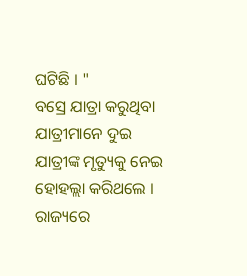ଘଟିଛି । "
ବସ୍ରେ ଯାତ୍ରା କରୁଥିବା ଯାତ୍ରୀମାନେ ଦୁଇ ଯାତ୍ରୀଙ୍କ ମୃତ୍ୟୁକୁ ନେଇ ହୋହଲ୍ଲା କରିଥଲେ । ରାଜ୍ୟରେ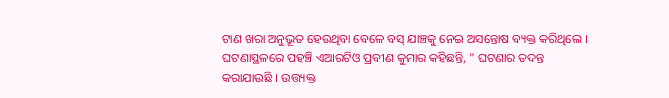ଟାଣ ଖରା ଅନୁଭୂତ ହେଉଥିବା ବେଳେ ବସ୍ ଯାଞ୍ଚକୁ ନେଇ ଅସନ୍ତୋଷ ବ୍ୟକ୍ତ କରିଥିଲେ । ଘଟଣାସ୍ଥଳରେ ପହଞ୍ଚି ଏଆରଟିଓ ପ୍ରବୀଣ କୁମାର କହିଛନ୍ତି, " ଘଟଣାର ତଦନ୍ତ କରାଯାଉଛି । ଉତ୍ତ୍ୟକ୍ତ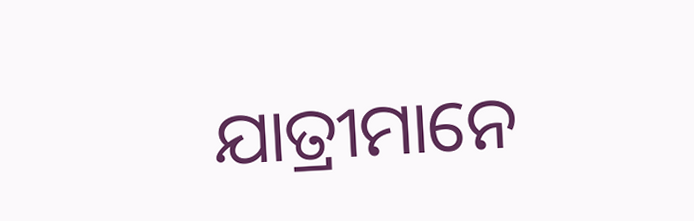ଯାତ୍ରୀମାନେ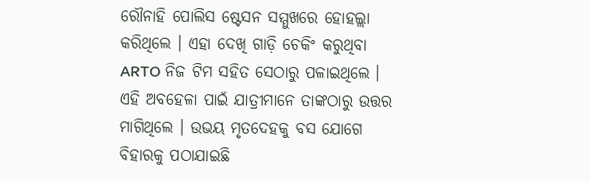ରୌନାହି ପୋଲିସ ଷ୍ଟେସନ ସମ୍ମୁଖରେ ହୋହଲ୍ଲା କରିଥିଲେ । ଏହା ଦେଖି ଗାଡ଼ି ଚେକିଂ କରୁଥିବା ARTO ନିଜ ଟିମ ସହିତ ସେଠାରୁ ପଳାଇଥିଲେ । ଏହି ଅବହେଳା ପାଇଁ ଯାତ୍ରୀମାନେ ତାଙ୍କଠାରୁ ଉତ୍ତର ମାଗିଥିଲେ । ଉଭୟ ମୃତଦେହକୁ ବସ ଯୋଗେ ବିହାରକୁ ପଠାଯାଇଛି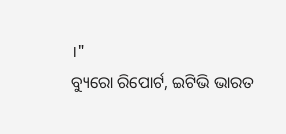।"
ବ୍ୟୁରୋ ରିପୋର୍ଟ, ଇଟିଭି ଭାରତ